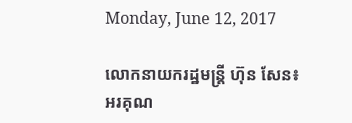Monday, June 12, 2017

លោកនាយករដ្ឋមន្រ្ដី ហ៊ុន សែន៖ អរគុណ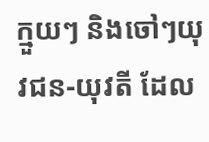ក្មួយៗ និងចៅៗយុវជន-យុវតី ដែល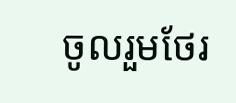ចូលរួមថែរ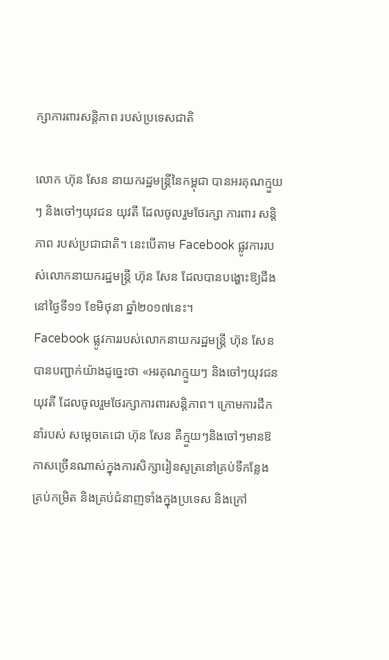ក្សាការពារសន្តិភាព របស់ប្រទេសជាតិ

លោក ហ៊ុន សែន នាយករដ្ឋមន្រ្តីនៃកម្ពុជា បានអរគុណក្មួយៗ និងចៅៗយុវជន យុវតី ដែលចូលរួមថែរក្សា ការពារ សន្តិភាព របស់ប្រជាជាតិ។ នេះបើតាម Facebook ផ្លូវការរបស់លោកនាយករដ្ឋមន្រ្ដី ហ៊ុន សែន ដែលបានបង្ហោះឱ្យដឹងនៅថ្ងៃទី១១ ខែមិថុនា ឆ្នាំ២០១៧នេះ។
Facebook ផ្លូវការរបស់លោកនាយករដ្ឋមន្រ្ដី ហ៊ុន សែន បានបញ្ជាក់យ៉ាងដូច្នេះថា «អរគុណក្មួយៗ និងចៅៗយុវជនយុវតី ដែលចូលរួមថែរក្សាការពារសន្តិភាព។ ក្រោមការដឹកនាំរបស់ សម្តេចតេជោ ហ៊ុន សែន គឺក្មួយៗនិងចៅៗមានឱកាសច្រើនណាស់ក្នុងការសិក្សារៀនសូត្រនៅគ្រប់ទីកន្លែង គ្រប់កម្រិត និងគ្រប់ជំនាញទាំងក្នុងប្រទេស និងក្រៅ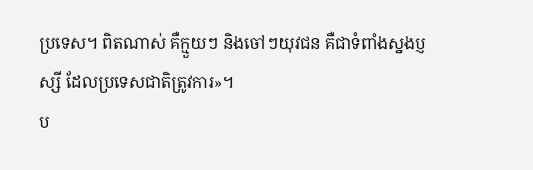ប្រទេស។ ពិតណាស់ គឺក្មួយៗ និងចៅៗយុវជន គឺជាទំពាំងស្នងប្ញស្សី ដែលប្រទេសជាតិត្រូវការ»។
ប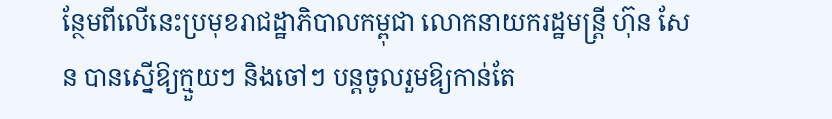ន្ថែមពីលើនេះប្រមុខរាជដ្ឋាភិបាលកម្ពុជា លោកនាយករដ្ឋមន្រ្ដី ហ៊ុន សែន បានស្នើឱ្យក្មួយៗ និងចៅៗ បន្តចូលរួមឱ្យកាន់តែ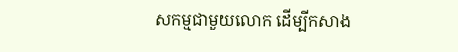សកម្មជាមួយលោក ដើម្បីកសាង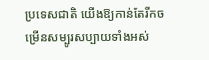ប្រទេសជាតិ យើងឱ្យកាន់តែរីកចម្រើនសម្បូរសប្បាយទាំងអស់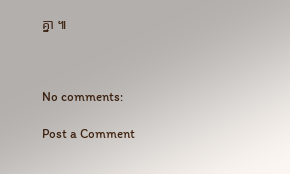គ្នា ៕



No comments:

Post a Comment